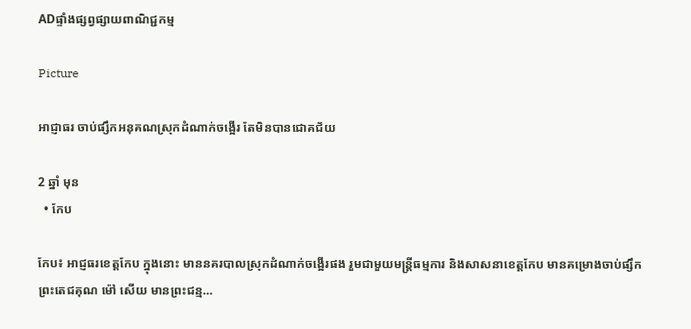ADផ្ទាំងផ្សព្វផ្សាយពាណិជ្ជកម្ម

Picture

អាជ្ញាធរ ចាប់ផ្សឹកអនុគណស្រុកដំណាក់ចង្អើរ តែមិនបានជោគជ័យ

2 ឆ្នាំ មុន
  • កែប

កែប៖ អាជ្ញធរខេត្តកែប ក្នុងនោះ មាននគរបាលស្រុកដំណាក់ចង្អើរផង រួមជាមួយមន្ត្រីធម្មការ និងសាសនាខេត្តកែប មានគម្រោងចាប់ផ្សឹកព្រះតេជគុណ ម៉ៅ សើយ មានព្រះជន្ម…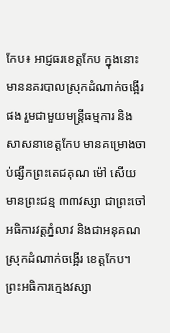កែប៖ អាជ្ញធរខេត្តកែប ក្នុងនោះ មាននគរបាលស្រុកដំណាក់ចង្អើរផង រួមជាមួយមន្ត្រីធម្មការ និងសាសនាខេត្តកែប មានគម្រោងចាប់ផ្សឹកព្រះតេជគុណ ម៉ៅ សើយ មានព្រះជន្ម ៣៣វស្សា ជាព្រះចៅអធិការវត្តភ្នំលាវ និងជាអនុគណស្រុកដំណាក់ចង្អើរ ខេត្តកែប។ ព្រះអធិការក្មេងវស្សា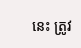នេះ ត្រូវ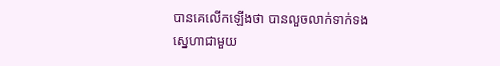បានគេលើកឡើងថា បានលួចលាក់ទាក់ទងស្នេហាជាមួយ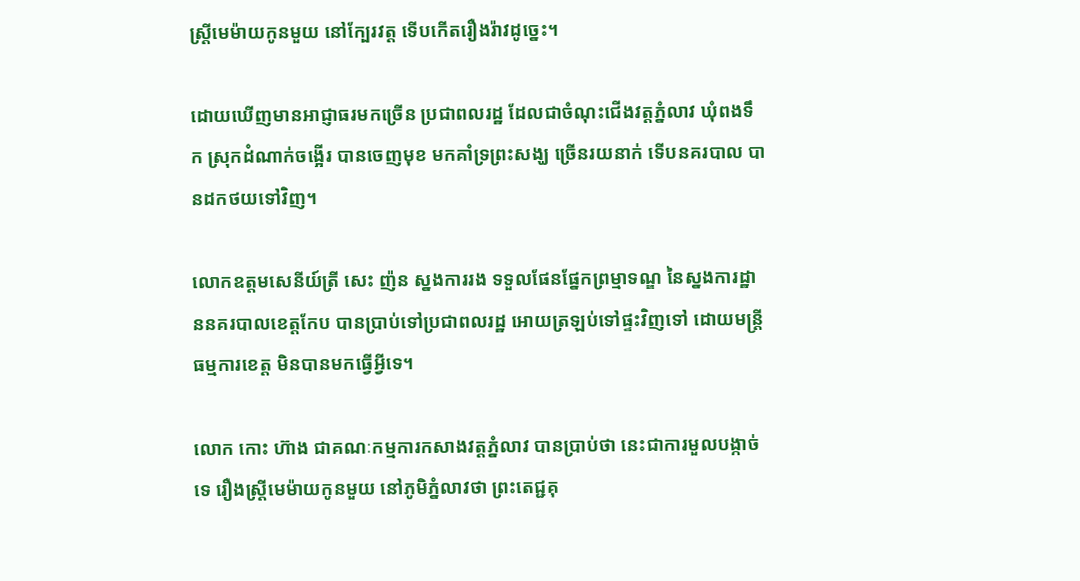ស្ត្រីមេម៉ាយកូនមួយ នៅក្បែរវត្ត ទើបកើតរឿងរ៉ាវដូច្នេះ។

ដោយឃើញមានអាជ្ញាធរមកច្រើន ប្រជាពលរដ្ឋ ដែលជាចំណុះជើងវត្តភ្នំលាវ ឃុំពងទឹក ស្រុកដំណាក់ចង្អើរ បានចេញមុខ មកគាំទ្រព្រះសង្ឃ ច្រើនរយនាក់ ទើបនគរបាល បានដកថយទៅវិញ។

លោកឧត្តមសេនីយ៍ត្រី សេះ ញ៉ន ស្នងការរង ទទួលផែនផ្នែកព្រម្មាទណ្ឌ នៃស្នងការដ្ឋាននគរបាលខេត្តកែប បានប្រាប់ទៅប្រជាពលរដ្ឋ អោយត្រឡប់ទៅផ្ទះវិញទៅ ដោយមន្ត្រីធម្មការខេត្ត មិនបានមកធ្វើអ្វីទេ។

លោក កោះ ហ៊ាង ជាគណៈកម្មការកសាងវត្តភ្នំលាវ បានប្រាប់ថា នេះជាការមួលបង្កាច់ទេ រឿងស្ត្រីមេម៉ាយកូនមួយ នៅភូមិភ្នំលាវថា ព្រះតេជ្ជគុ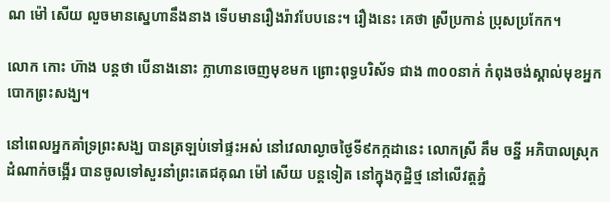ណ ម៉ៅ សើយ លួចមានស្នេហានឹងនាង ទើបមានរឿងរ៉ាវបែបនេះ។ រឿងនេះ គេថា ស្រីប្រកាន់ ប្រុសប្រកែក។

លោក កោះ ហ៊ាង បន្តថា បើនាងនោះ ក្លាហានចេញមុខមក ព្រោះពុទ្ធបរិស័ទ ជាង ៣០០នាក់ កំពុងចង់ស្គាល់មុខអ្នកបោកព្រះសង្ឃ។

នៅពេលអ្នកគាំទ្រព្រះសង្ឃ បានត្រឡប់ទៅផ្ទះអស់ នៅវេលាល្ងាចថ្ងៃទី៩កក្កដានេះ លោកស្រី គឹម ចន្នី អភិបាលស្រុកដំណាក់ចង្អើរ បានចូលទៅសួរនាំព្រះតេជគុណ ម៉ៅ សើយ បន្តទៀត នៅក្នុងកុដ្ឋិថ្ម នៅលើវត្តភ្នំ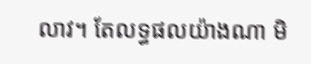លាវ។ តែលទ្ធផលយ៉ាងណា មិ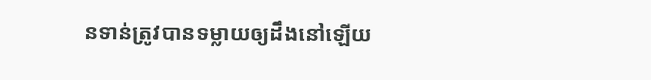នទាន់ត្រូវបានទម្លាយឲ្យដឹងនៅឡើយ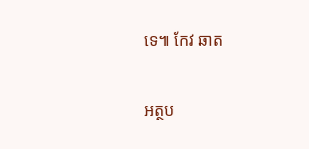ទេ៕ កែវ ឆាត

អត្ថប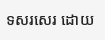ទសរសេរ ដោយ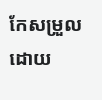កែសម្រួលដោយ